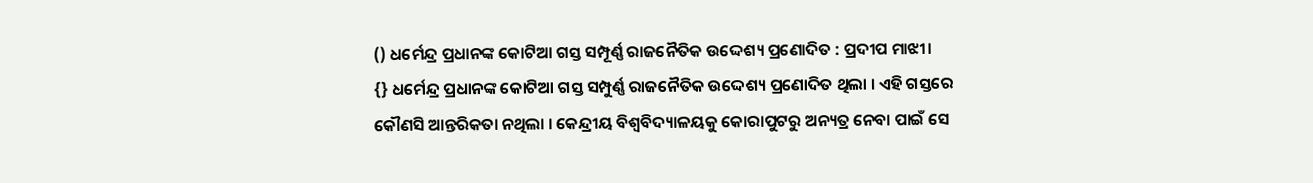() ଧର୍ମେନ୍ଦ୍ର ପ୍ରଧାନଙ୍କ କୋଟିଆ ଗସ୍ତ ସମ୍ପୂର୍ଣ୍ଣ ରାଜନୈତିକ ଉଦ୍ଦେଶ୍ୟ ପ୍ରଣୋଦିତ : ପ୍ରଦୀପ ମାଝୀ।
{} ଧର୍ମେନ୍ଦ୍ର ପ୍ରଧାନଙ୍କ କୋଟିଆ ଗସ୍ତ ସମ୍ପୁର୍ଣ୍ଣ ରାଜନୈତିକ ଉଦ୍ଦେଶ୍ୟ ପ୍ରଣୋଦିତ ଥିଲା । ଏହି ଗସ୍ତରେ କୌଣସି ଆନ୍ତରିକତା ନଥିଲା । କେନ୍ଦ୍ରୀୟ ବିଶ୍ୱବିଦ୍ୟାଳୟକୁ କୋରାପୁଟରୁ ଅନ୍ୟତ୍ର ନେବା ପାଇଁ ସେ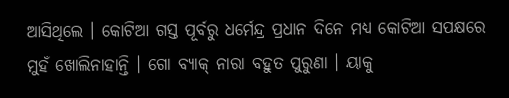ଆସିଥିଲେ । କୋଟିଆ ଗସ୍ତ ପୂର୍ବରୁ ଧର୍ମେନ୍ଦ୍ର ପ୍ରଧାନ ଦିନେ ମଧ୍ୟ କୋଟିଆ ସପକ୍ଷରେ ମୁହଁ ଖୋଲିନାହାନ୍ତି । ଗୋ ବ୍ୟାକ୍ ନାରା ବହୁତ ପୁରୁଣା । ୟାକୁ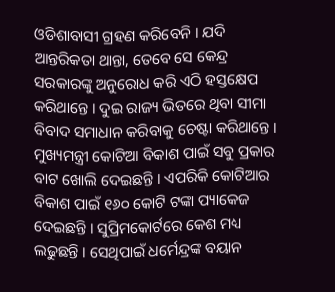ଓଡିଶାବାସୀ ଗ୍ରହଣ କରିବେନି । ଯଦି ଆନ୍ତରିକତା ଥାନ୍ତା, ତେବେ ସେ କେନ୍ଦ୍ର ସରକାରଙ୍କୁ ଅନୁରୋଧ କରି ଏଠି ହସ୍ତକ୍ଷେପ କରିଥାନ୍ତେ । ଦୁଇ ରାଜ୍ୟ ଭିତରେ ଥିବା ସୀମା ବିବାଦ ସମାଧାନ କରିବାକୁ ଚେଷ୍ଟା କରିଥାନ୍ତେ । ମୁଖ୍ୟମନ୍ତ୍ରୀ କୋଟିଆ ବିକାଶ ପାଇଁ ସବୁ ପ୍ରକାର ବାଟ ଖୋଲି ଦେଇଛନ୍ତି । ଏପରିକି କୋଟିଆର ବିକାଶ ପାଇଁ ୧୬୦ କୋଟି ଟଙ୍କା ପ୍ୟାକେଜ ଦେଇଛନ୍ତି । ସୁପ୍ରିମକୋର୍ଟରେ କେଶ ମଧ୍ୟ ଲଢୁଛନ୍ତି । ସେଥିପାଇଁ ଧର୍ମେନ୍ଦ୍ରଙ୍କ ବୟାନ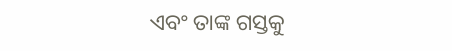ଏବଂ ତାଙ୍କ ଗସ୍ତକୁ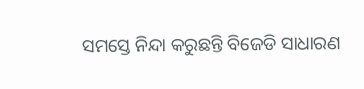ସମସ୍ତେ ନିନ୍ଦା କରୁଛନ୍ତି ବିଜେଡି ସାଧାରଣ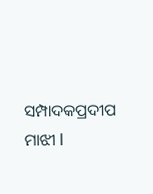ସମ୍ପାଦକପ୍ରଦୀପ ମାଝୀ l